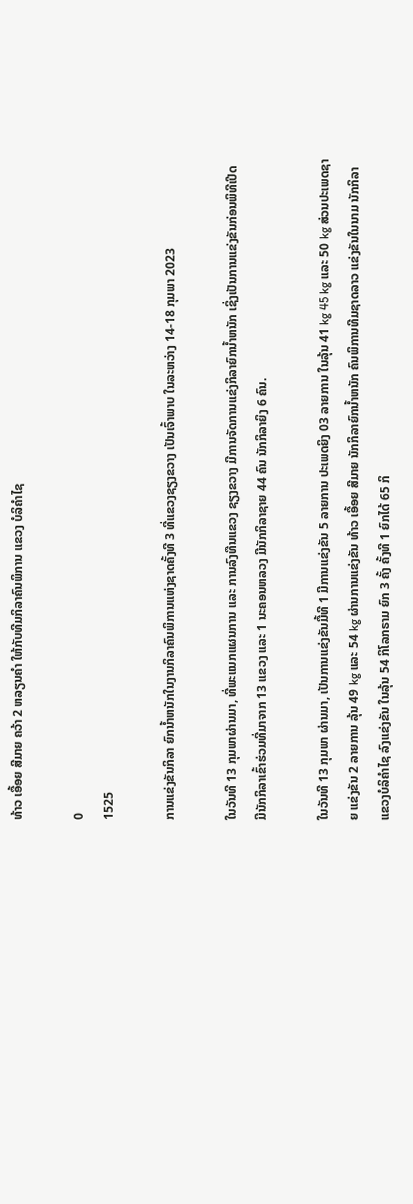ທ້າວ ເອື້ອຍ ສີມາຍ ຄວ້າ 2 ຫລຽນຄຳ ໃຫ້ກັບທີມກິລາຄົນພິການ ແຂວງ ບໍລິຄຳໄຊ

0
1525

ການແຂ່ງຂັນກິລາ ຍົກນ້ຳຫນັກໃນງານກິລາຄົນພິການແຫ່ງຊາດຄັ້ງທີ 3 ທີ່ແຂວງຊຽງຂວາງ ເປັນເຈົ້າພາບ ໃນລະຫວ່າງ 14-18 ກຸມພາ 2023

ໃນວັນທີ 13 ກຸມພາຜ່ານມາ, ທີ່ພະແນກແຜນການ ແລະ ການລົງທືນແຂວງ ຊຽງຂວາງ ມີການຈັດການແຂ່ງກິລາຍົກນ້ຳຫນັກ ເຊິ່ງເປັນການແຂ່ງຂັນກ່ອນພິທີເປີດ ມີນັກກິລາເຂົ້າຮ່ວມທີ່ມາຈາກ 13 ແຂວງ ແລະ 1 ນະຄອນຫລວງ ມີນັກກິລາຊາຍ 44 ຄົນ ນັກກິລາຍິງ 6 ຄົນ.

ໃນວັນທີ 13 ກຸມພາ ຜ່ານມາ, ເປັນການແຂ່ງຂັນມື້ທີ 1 ມີການແຂ່ງຂັນ 5 ລາຍການ ປະເພດຍິງ 03 ລາຍການ ໃນລຸ້ນ 41 kg 45 kg ແລະ 50 kg ສ່ວນປະເພດຊາຍ ແຂ່ງຂັນ 2 ລາຍການ ລຸ້ນ 49 kg ແລະ 54 kg ຜ່ານການແຂ່ງຂັນ ທ້າວ ເອື້ອຍ ສີມາຍ ນັກກິລາຍົກນໍ້າຫນັກ ຄົນພິການທີມຊາດລາວ ແຂ່ງຂັນໃນນາມ ນັກກິລາແຂວງບໍລິຄຳໄຊ ລົງແຂ່ງຂັນ ໃນລຸ້ນ 54 ກິໂລກຣາມ ຍົກ 3 ຄັ້ງ ຄັ້ງທີ 1 ຍົກໄດ້ 65 ກິ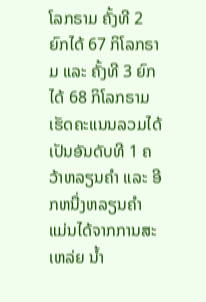ໂລກຣາມ ຄັ້ງທີ 2 ຍົກໄດ້ 67 ກິໂລກຣາມ ແລະ ຄັ້ງທີ 3 ຍົກໄດ້ 68 ກິໂລກຣາມ ເຮັດຄະແນນລວມໄດ້ເປັນອັນດັບທີ 1 ຄວ້າຫລຽນຄຳ ແລະ ອີກຫນື່ງຫລຽນຄຳ ແມ່ນໄດ້ຈາກການສະເຫລ່ຍ ນໍ້າ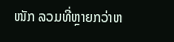ໜັກ ລວມທີ່ຫຼາຍກວ່າຫ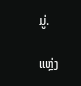ມູ່.

ແຫຼ່ງ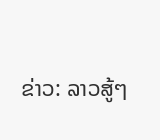ຂ່າວ: ລາວສູ້ໆ